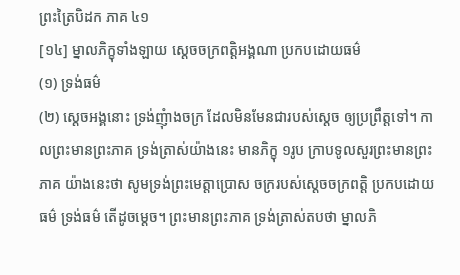ព្រះត្រៃបិដក ភាគ ៤១
[១៤] ម្នាលភិក្ខុទាំងឡាយ ស្ដេចចក្រពត្តិអង្គណា ប្រកបដោយធម៌
(១) ទ្រង់ធម៌
(២) ស្ដេចអង្គនោះ ទ្រង់ញុំាងចក្រ ដែលមិនមែនជារបស់ស្ដេច ឲ្យប្រព្រឹត្តទៅ។ កាលព្រះមានព្រះភាគ ទ្រង់ត្រាស់យ៉ាងនេះ មានភិក្ខុ ១រូប ក្រាបទូលសួរព្រះមានព្រះភាគ យ៉ាងនេះថា សូមទ្រង់ព្រះមេត្តាប្រោស ចក្ររបស់ស្ដេចចក្រពត្តិ ប្រកបដោយធម៌ ទ្រង់ធម៌ តើដូចម្ដេច។ ព្រះមានព្រះភាគ ទ្រង់ត្រាស់តបថា ម្នាលភិ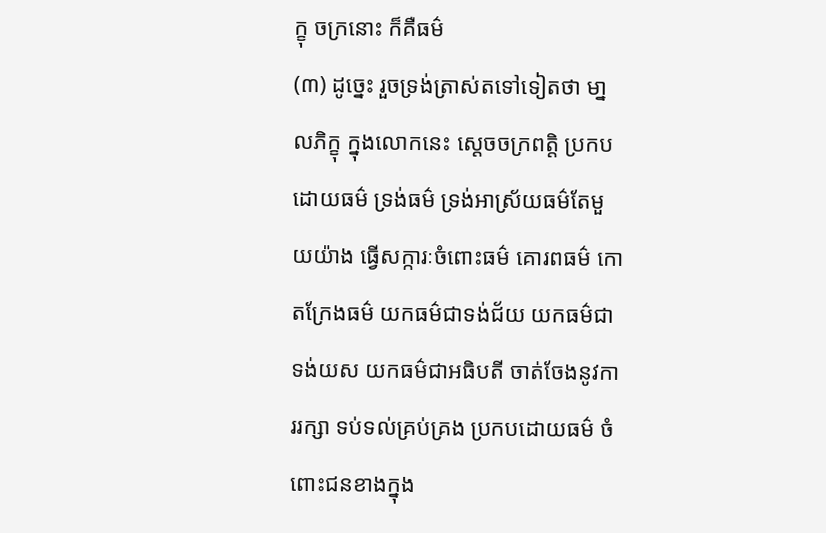ក្ខុ ចក្រនោះ ក៏គឺធម៌
(៣) ដូច្នេះ រួចទ្រង់ត្រាស់តទៅទៀតថា មា្នលភិក្ខុ ក្នុងលោកនេះ ស្ដេចចក្រពត្តិ ប្រកបដោយធម៌ ទ្រង់ធម៌ ទ្រង់អាស្រ័យធម៌តែមួយយ៉ាង ធ្វើសក្ការៈចំពោះធម៌ គោរពធម៌ កោតក្រែងធម៌ យកធម៌ជាទង់ជ័យ យកធម៌ជាទង់យស យកធម៌ជាអធិបតី ចាត់ចែងនូវការរក្សា ទប់ទល់គ្រប់គ្រង ប្រកបដោយធម៌ ចំពោះជនខាងក្នុង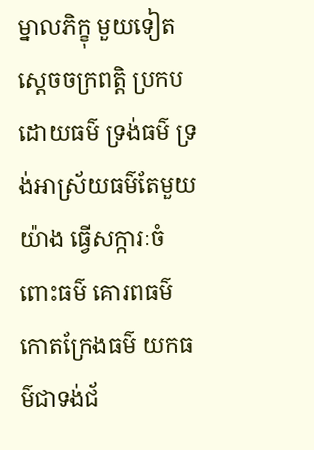ម្នាលភិក្ខុ មួយទៀត ស្ដេចចក្រពត្តិ ប្រកបដោយធម៌ ទ្រង់ធម៌ ទ្រង់អាស្រ័យធម៌តែមួយយ៉ាង ធ្វើសក្ការៈចំពោះធម៌ គោរពធម៌ កោតក្រែងធម៌ យកធម៌ជាទង់ជ័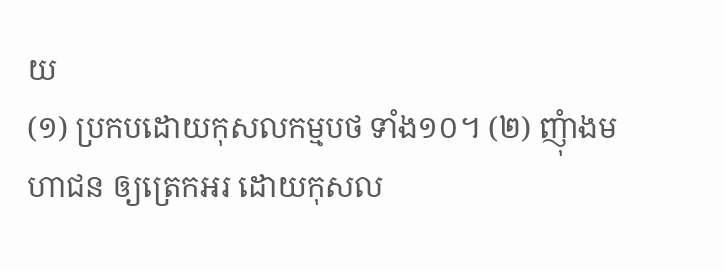យ
(១) ប្រកបដោយកុសលកម្មបថ ទាំង១០។ (២) ញុំាងមហាជន ឲ្យត្រេកអរ ដោយកុសល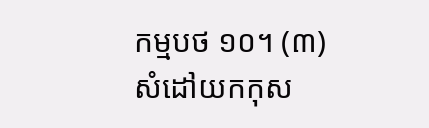កម្មបថ ១០។ (៣) សំដៅយកកុស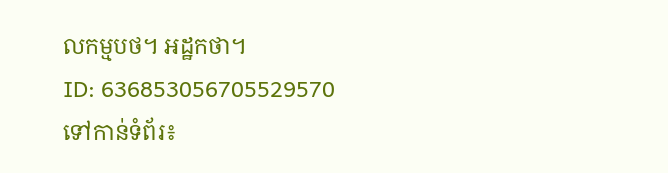លកម្មបថ។ អដ្ឋកថា។
ID: 636853056705529570
ទៅកាន់ទំព័រ៖